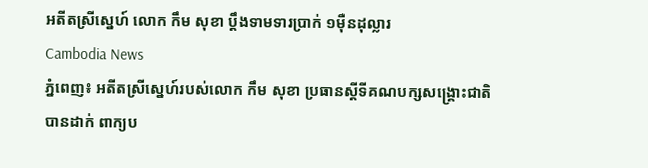អតីតស្រីស្នេហ៍ លោក កឹម សុខា ប្តឹងទាមទារប្រាក់ ១ម៉ឺនដុល្លារ
Cambodia News
ភ្នំពេញ៖ អតីតស្រីស្នេហ៍របស់លោក កឹម សុខា ប្រធានស្តីទីគណបក្សសង្គ្រោះជាតិ បានដាក់ ពាក្យប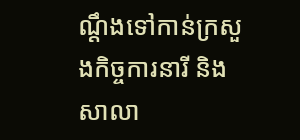ណ្តឹងទៅកាន់ក្រសួងកិច្ចការនារី និងសាលា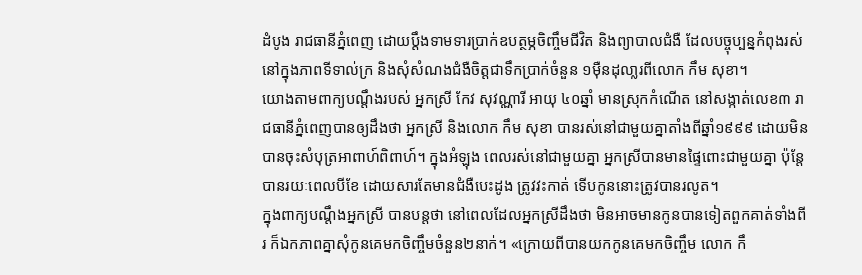ដំបូង រាជធានីភ្នំពេញ ដោយប្តឹងទាមទារប្រាក់ឧបត្ថម្ភចិញ្ចឹមជីវិត និងព្យាបាលជំងឺ ដែលបច្ចុប្បន្នកំពុងរស់នៅក្នុងភាពទីទាល់ក្រ និងសុំសំណងជំងឺចិត្តជាទឹកប្រាក់ចំនួន ១ម៉ឺនដុលា្លរពីលោក កឹម សុខា។
យោងតាមពាក្យបណ្តឹងរបស់ អ្នកស្រី កែវ សុវណ្ណារី អាយុ ៤០ឆ្នាំ មានស្រុកកំណើត នៅសង្កាត់លេខ៣ រាជធានីភ្នំពេញបានឲ្យដឹងថា អ្នកស្រី និងលោក កឹម សុខា បានរស់នៅជាមួយគ្នាតាំងពីឆ្នាំ១៩៩៩ ដោយមិនបានចុះសំបុត្រអាពាហ៍ពិពាហ៍។ ក្នុងអំឡុង ពេលរស់នៅជាមួយគ្នា អ្នកស្រីបានមានផ្ទៃពោះជាមួយគ្នា ប៉ុន្តែបានរយៈពេលបីខែ ដោយសារតែមានជំងឺបេះដូង ត្រូវវះកាត់ ទើបកូននោះត្រូវបានរលូត។
ក្នុងពាក្យបណ្តឹងអ្នកស្រី បានបន្តថា នៅពេលដែលអ្នកស្រីដឹងថា មិនអាចមានកូនបានទៀតពួកគាត់ទាំងពីរ ក៏ឯកភាពគ្នាសុំកូនគេមកចិញ្ចឹមចំនួន២នាក់។ «ក្រោយពីបានយកកូនគេមកចិញ្ចឹម លោក កឹ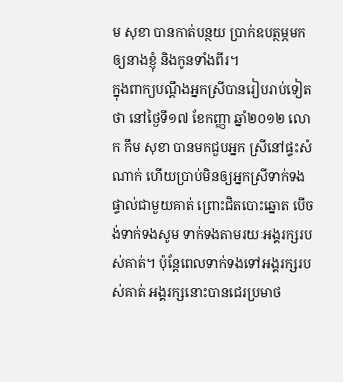ម សុខា បានកាត់បន្ថយ ប្រាក់ឧបត្ថម្ភមកឲ្យនាងខ្ញុំ និងកូនទាំងពីរ។
ក្នុងពាក្យបណ្តឹងអ្នកស្រីបានរៀបរាប់ទៀតថា នៅថ្ងៃទី១៧ ខែកញ្ញា ឆ្នាំ២០១២ លោក កឹម សុខា បានមកជួបអ្នក ស្រីនៅផ្ទះសំណាក់ ហើយប្រាប់មិនឲ្យអ្នកស្រីទាក់ទងផ្ទាល់ជាមួយគាត់ ព្រោះជិតបោះឆ្នោត បើចង់ទាក់ទងសូម ទាក់ទងតាមរយៈអង្គរក្សរបស់គាត់។ ប៉ុន្តែពេលទាក់ទងទៅអង្គរក្សរបស់គាត់ អង្គរក្សនោះបានជេរប្រមាថ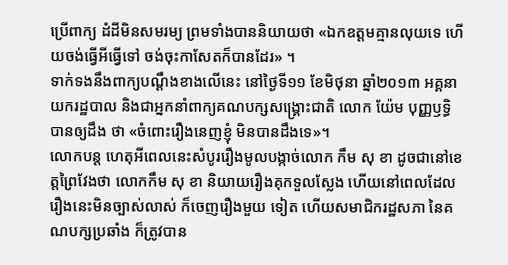ប្រើពាក្យ ដំដីមិនសមរម្យ ព្រមទាំងបាននិយាយថា «ឯកឧត្តមគ្មានលុយទេ ហើយចង់ធ្វើអីធ្វើទៅ ចង់ចុះកាសែតក៏បានដែរ» ។
ទាក់ទងនឹងពាក្យបណ្តឹងខាងលើនេះ នៅថ្ងៃទី១១ ខែមិថុនា ឆ្នាំ២០១៣ អគ្គនាយករដ្ឋបាល និងជាអ្នកនាំពាក្យគណបក្សសង្គ្រោះជាតិ លោក យ៉ែម បុញ្ញឫទ្ធិ បានឲ្យដឹង ថា «ចំពោះរឿងនេញខ្ញុំ មិនបានដឹងទេ»។
លោកបន្ត ហេតុអីពេលនេះសំបូររឿងមូលបង្កាច់លោក កឹម សុ ខា ដូចជានៅខេត្តព្រៃវែងថា លោកកឹម សុ ខា និយាយរឿងគុកទួលស្លែង ហើយនៅពេលដែលរឿងនេះមិនច្បាស់លាស់ ក៏ចេញរឿងមួយ ទៀត ហើយសមាជិករដ្ឋសភា នៃគណបក្សប្រឆាំង ក៏ត្រូវបាន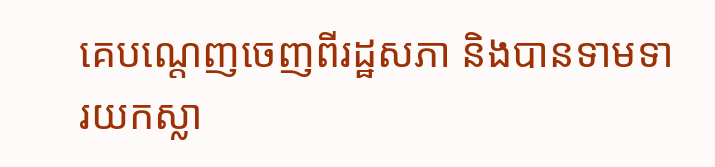គេបណ្តេញចេញពីរដ្ឋសភា និងបានទាមទារយកស្លា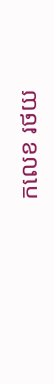កលេខ រថយ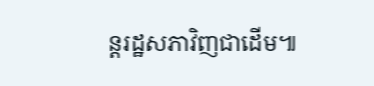ន្តរដ្ឋសភាវិញជាដើម៕